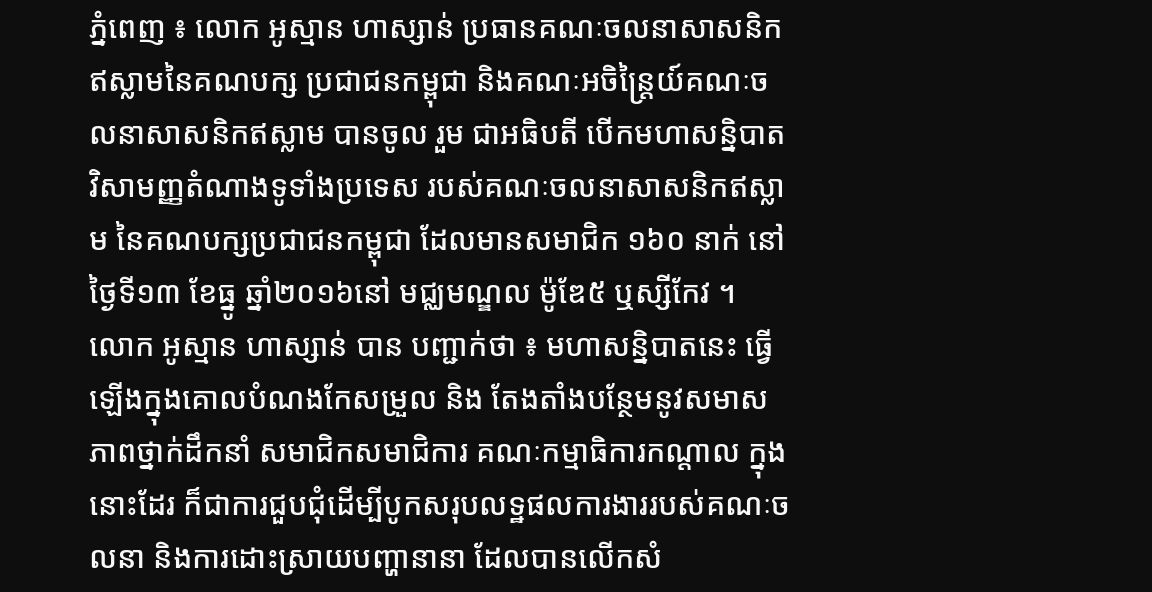ភ្នំពេញ ៖ លោក អូស្មាន ហាស្សាន់ ប្រធានគណៈចលនាសាសនិកឥស្លាមនៃគណបក្ស ប្រជាជនកម្ពុជា និងគណៈអចិន្ត្រៃយ៍គណៈចលនាសាសនិកឥស្លាម បានចូល រួម ជាអធិបតី បើកមហាសន្និបាតវិសាមញ្ញតំណាងទូទាំងប្រទេស របស់គណៈចលនាសាសនិកឥស្លាម នៃគណបក្សប្រជាជនកម្ពុជា ដែលមានសមាជិក ១៦០ នាក់ នៅថ្ងៃទី១៣ ខែធ្នូ ឆ្នាំ២០១៦នៅ មជ្ឈមណ្ឌល ម៉ូឌែ៥ ឬស្សីកែវ ។
លោក អូស្មាន ហាស្សាន់ បាន បញ្ជាក់ថា ៖ មហាសន្និបាតនេះ ធ្វើឡើងក្នុងគោលបំណងកែសម្រួល និង តែងតាំងបន្ថែមនូវសមាសភាពថ្នាក់ដឹកនាំ សមាជិកសមាជិការ គណៈកម្មាធិការកណ្តាល ក្នុងនោះដែរ ក៏ជាការជួបជុំដើម្បីបូកសរុបលទ្ឋផលការងាររបស់គណៈចលនា និងការដោះស្រាយបញ្ហានានា ដែលបានលើកសំ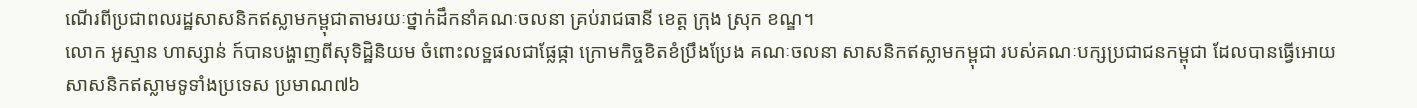ណើរពីប្រជាពលរដ្ឋសាសនិកឥស្លាមកម្ពុជាតាមរយៈថ្នាក់ដឹកនាំគណៈចលនា គ្រប់រាជធានី ខេត្ត ក្រុង ស្រុក ខណ្ឌ។
លោក អូស្មាន ហាស្សាន់ ក៍បានបង្ហាញពីសុទិដ្ឋិនិយម ចំពោះលទ្ឋផលជាផ្លែផ្កា ក្រោមកិច្ចខិតខំប្រឹងប្រែង គណៈចលនា សាសនិកឥស្លាមកម្ពុជា របស់គណៈបក្សប្រជាជនកម្ពុជា ដែលបានធ្វើអោយសាសនិកឥស្លាមទូទាំងប្រទេស ប្រមាណ៧៦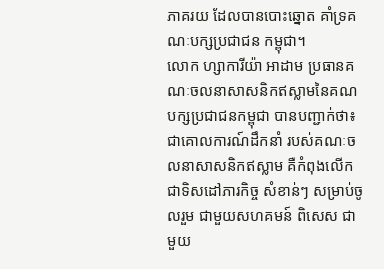ភាគរយ ដែលបានបោះឆ្នោត គាំទ្រគណៈបក្សប្រជាជន កម្ពុជា។
លោក ហ្សាការីយ៉ា អាដាម ប្រធានគណៈចលនាសាសនិកឥស្លាមនៃគណ បក្សប្រជាជនកម្ពុជា បានបញ្ជាក់ថា៖ ជាគោលការណ៍ដឹកនាំ របស់គណៈចលនាសាសនិកឥស្លាម គឺកំពុងលើកជាទិសដៅភារកិច្ច សំខាន់ៗ សម្រាប់ចូលរួម ជាមួយសហគមន៍ ពិសេស ជាមួយ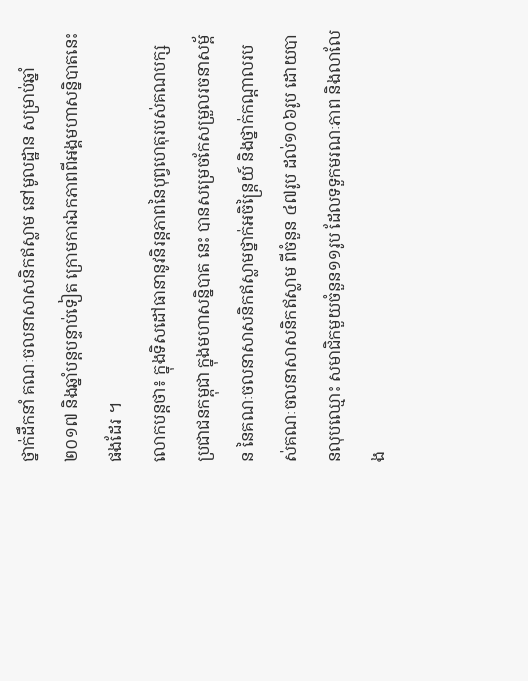ថ្នាក់ដឹកនាំ គណៈចលនាសាសនិកឥស្លាម នៅមូលដ្ឋាន សម្រាប់ឆ្នាំ ២០១៧ និងឆ្នាំបន្តបន្ទាប់ទៀត ក្រោមការឯកភាពពីអង្គមហាសន្និបាតនេះ ផងដែរ ។
លោកបន្ដថា៖ ក្នុងទិសដៅធានានូវនិរន្តភាពនៃបុព្វហេតុរបស់គណបក្សប្រជាជនកម្ពុជា ក្នុងមហាសន្និបាត នេះ បានសម្រេចកែសម្រួលរចនាសម្ព័ន នៃគណៈចលនាសាសនិកឥស្លាមថ្នាក់អចិន្រ្តៃយ៍ និងថ្នាក់កណ្តាលរបស់គណៈចលនាសាសនិកឥស្លាម ពីចំនួន ៤៧រូប ដល់១០៦រូប ដោយបានលុបឈ្មោះ សមាជិកមួយចំនួន១១រូប ដែលទទួកមរណៈភាព និងលាលែង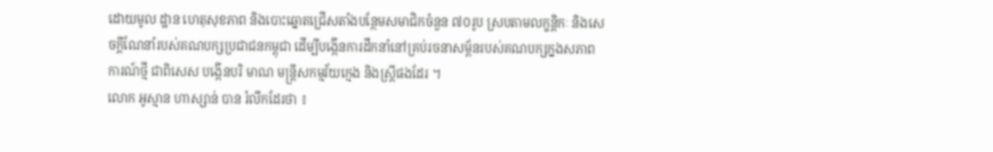ដោយមូល ដ្ឋាន ហេតុសុខភាព និងបោះឆ្នោតជ្រើសតាំងបន្ថែមសមាជិកចំនួន ៧០រូប ស្របតាមលក្ខន្តិកៈ និងសេចក្ដីណែនាំរបស់គណបក្សប្រជាជនកម្ពុជា ដើម្បីបង្កើនការដឹកនាំនៅគ្រប់រចនាសម្ព័នរបស់គណបក្សក្នងសភាពការណ៍ថ្មី ជាពិសេស បង្កើនបរិ មាណ មន្រ្តីសកម្មវ័យក្មេង និងស្រ្តីផងដែរ ។
លោក អូស្មាន ហាស្សាន់ បាន រំលឹកដែរថា ៖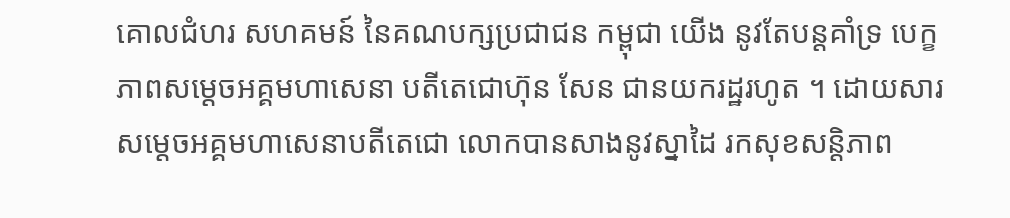គោលជំហរ សហគមន៍ នៃគណបក្សប្រជាជន កម្ពុជា យើង នូវតែបន្ដគាំទ្រ បេក្ខភាពសម្ដេចអគ្គមហាសេនា បតីតេជោហ៊ុន សែន ជានយករដ្ឋរហូត ។ ដោយសារ សម្តេចអគ្គមហាសេនាបតីតេជោ លោកបានសាងនូវស្នាដៃ រកសុខសន្ដិភាព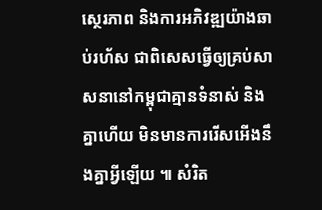ស្ថេរភាព និងការអភិវឌ្ឍយ៉ាងឆាប់រហ័ស ជាពិសេសធ្វើឲ្យគ្រប់សាសនានៅកម្ពុជាគ្មានទំនាស់ និងគ្នាហើយ មិនមានការរើសអើងនឹងគ្នាអ្វីឡើយ ៕ សំរិត